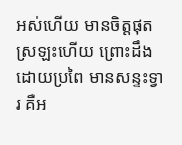អស់ហើយ មានចិត្តផុតស្រឡះហើយ ព្រោះដឹងដោយប្រពៃ មានសន្ទះទ្វារ គឺអ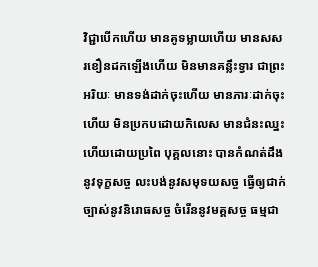វិជ្ជាបើកហើយ មានគូទម្លាយហើយ មានសសរខឿនដកឡើងហើយ មិនមានគន្លឹះទ្វារ ជាព្រះអរិយៈ មានទង់ដាក់ចុះហើយ មានភារៈដាក់ចុះហើយ មិនប្រកបដោយកិលេស មានជំនះឈ្នះហើយដោយប្រពៃ បុគ្គលនោះ បានកំណត់ដឹងនូវទុក្ខសច្ច លះបង់នូវសមុទយសច្ច ធ្វើឲ្យជាក់ច្បាស់នូវនិរោធសច្ច ចំរើននូវមគ្គសច្ច ធម្មជា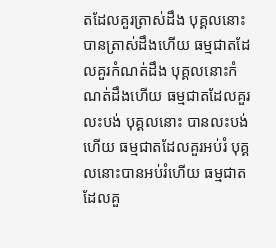តដែលគួរត្រាស់ដឹង បុគ្គលនោះ បានត្រាស់ដឹងហើយ ធម្មជាតដែលគួរកំណត់ដឹង បុគ្គលនោះកំណត់ដឹងហើយ ធម្មជាតដែលគួរលះបង់ បុគ្គលនោះ បានលះបង់ហើយ ធម្មជាតដែលគួរអប់រំ បុគ្គលនោះបានអប់រំហើយ ធម្មជាតដែលគួ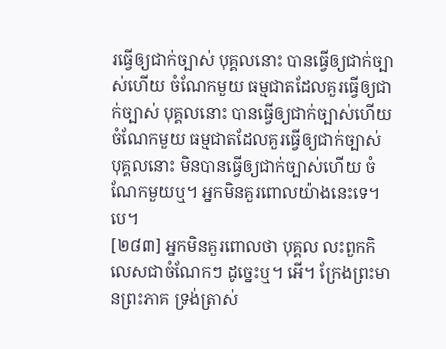រធ្វើឲ្យជាក់ច្បាស់ បុគ្គលនោះ បានធ្វើឲ្យជាក់ច្បាស់ហើយ ចំណែកមួយ ធម្មជាតដែលគួរធ្វើឲ្យជាក់ច្បាស់ បុគ្គលនោះ បានធ្វើឲ្យជាក់ច្បាស់ហើយ ចំណែកមួយ ធម្មជាតដែលគួរធ្វើឲ្យជាក់ច្បាស់ បុគ្គលនោះ មិនបានធ្វើឲ្យជាក់ច្បាស់ហើយ ចំណែកមួយឬ។ អ្នកមិនគួរពោលយ៉ាងនេះទេ។បេ។
[២៨៣] អ្នកមិនគួរពោលថា បុគ្គល លះពួកកិលេសជាចំណែកៗ ដូច្នេះឬ។ អើ។ ក្រែងព្រះមានព្រះភាគ ទ្រង់ត្រាស់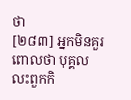ថា
[២៨៣] អ្នកមិនគួរពោលថា បុគ្គល លះពួកកិ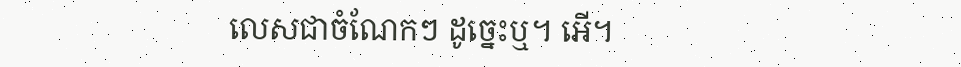លេសជាចំណែកៗ ដូច្នេះឬ។ អើ។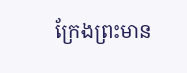ក្រែងព្រះមាន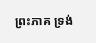ព្រះភាគ ទ្រង់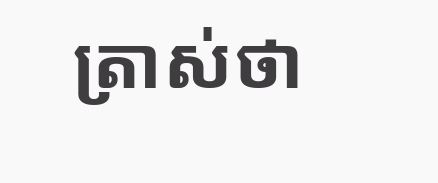ត្រាស់ថា